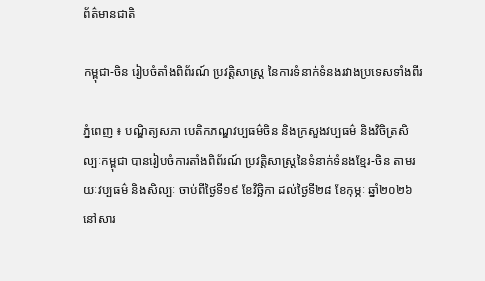ព័ត៌មានជាតិ

កម្ពុជា-ចិន រៀបចំតាំងពិព័រណ៍ ប្រវត្តិសាស្ត្រ នៃការទំនាក់ទំនងរវាងប្រទេសទាំងពីរ

ភ្នំពេញ ៖ បណ្ឌិត្យសភា បេតិកភណ្ឌវប្បធម៌ចិន និងក្រសួងវប្បធម៌ និងវិចិត្រសិល្បៈកម្ពុជា បានរៀបចំការតាំងពិព័រណ៍ ប្រវត្តិសាស្ត្រនៃទំនាក់ទំនងខ្មែរ-ចិន តាមរយៈវប្បធម៌ និងសិល្បៈ ចាប់ពីថ្ងៃទី១៩ ខែវិច្ឆិកា ដល់ថ្ងៃទី២៨ ខែកុម្ភៈ ឆ្នាំ២០២៦ នៅសារ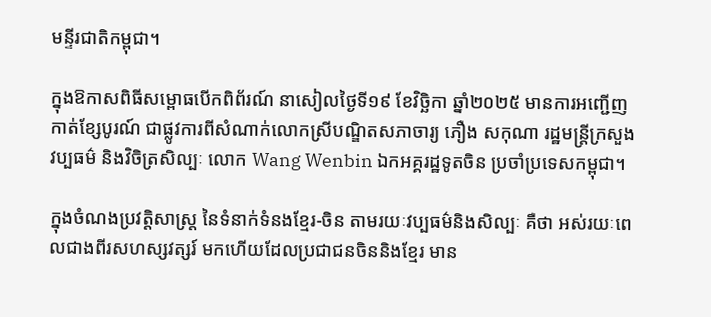មន្ទីរជាតិកម្ពុជា។

ក្នុងឱកាសពិធីសម្ពោធបើកពិព័រណ៍ នាសៀលថ្ងៃទី១៩ ខែវិច្ឆិកា ឆ្នាំ២០២៥ មានការអញ្ជើញកាត់ខ្សែបូរណ៍ ជាផ្លូវការពីសំណាក់លោកស្រីបណ្ឌិតសភាចារ្យ ភឿង សកុណា រដ្ឋមន្ត្រីក្រសួងវប្បធម៌ និងវិចិត្រសិល្បៈ លោក Wang Wenbin ឯកអគ្គរដ្ឋទូតចិន ប្រចាំប្រទេសកម្ពុជា។

ក្នុងចំណងប្រវត្តិសាស្ត្រ នៃទំនាក់ទំនងខ្មែរ-ចិន តាមរយៈវប្បធម៌និងសិល្បៈ គឺថា អស់រយៈពេលជាងពីរសហស្សវត្សរ៍ មកហើយដែលប្រជាជនចិននិងខ្មែរ មាន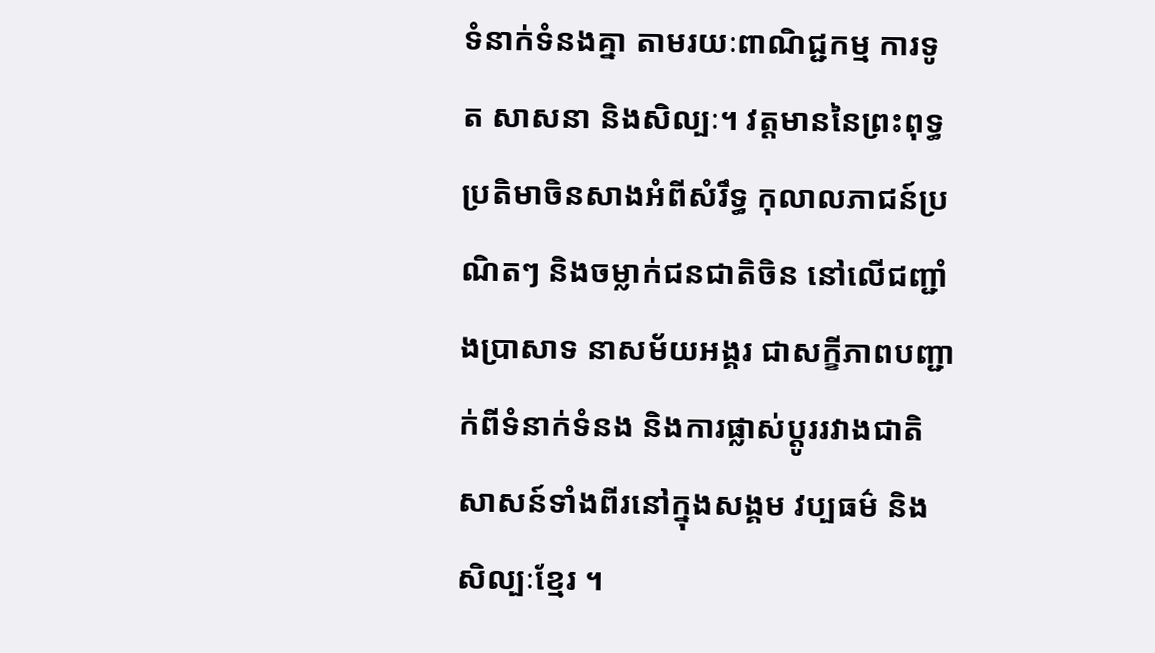ទំនាក់ទំនងគ្នា តាមរយៈពាណិជ្ជកម្ម ការទូត សាសនា និងសិល្បៈ។ វត្តមាននៃព្រះពុទ្ធប្រតិមាចិនសាងអំពីសំរឹទ្ធ កុលាលភាជន៍ប្រណិតៗ និងចម្លាក់ជនជាតិចិន នៅលើជញ្ជាំងប្រាសាទ នាសម័យអង្គរ ជាសក្ខីភាពបញ្ជាក់ពីទំនាក់ទំនង និងការផ្លាស់ប្តូររវាងជាតិ សាសន៍ទាំងពីរនៅក្នុងសង្គម វប្បធម៌ និងសិល្បៈខ្មែរ ។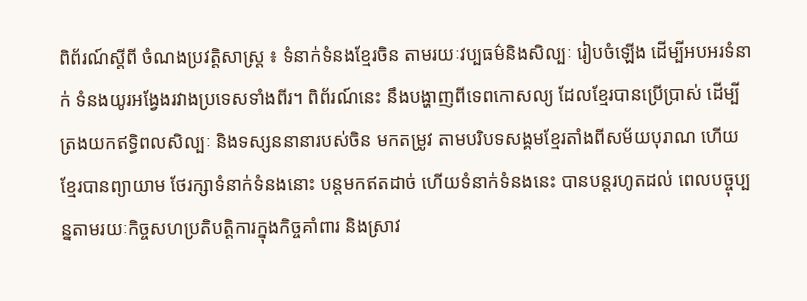ពិព័រណ៍ស្តីពី ចំណងប្រវត្តិសាស្ត្រ ៖ ទំនាក់ទំនងខ្មែរចិន តាមរយៈវប្បធម៌និងសិល្បៈ រៀបចំឡើង ដើម្បីអបអរទំនាក់ ទំនងយូរអង្វែងរវាងប្រទេសទាំងពីរ។ ពិព័រណ៍នេះ នឹងបង្ហាញពីទេពកោសល្យ ដែលខ្មែរបានប្រើប្រាស់ ដើម្បីត្រងយកឥទ្ធិពលសិល្បៈ និងទស្សននានារបស់ចិន មកតម្រូវ តាមបរិបទសង្គមខ្មែរតាំងពីសម័យបុរាណ ហើយខ្មែរបានព្យាយាម ថែរក្សាទំនាក់ទំនងនោះ បន្តមកឥតដាច់ ហើយទំនាក់ទំនងនេះ បានបន្តរហូតដល់ ពេលបច្ចុប្បន្នតាមរយៈកិច្ចសហប្រតិបត្តិការក្នុងកិច្ចគាំពារ និងស្រាវ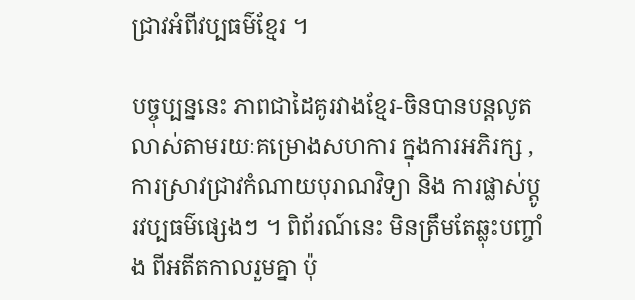ជ្រាវអំពីវប្បធម៌ខ្មែរ ។

បច្ចុប្បន្ននេះ ភាពជាដៃគូរវាងខ្មែរ-ចិនបានបន្តលូតលាស់តាមរយៈគម្រោងសហការ ក្នុងការអភិរក្ស , ការស្រាវជ្រាវកំណាយបុរាណវិទ្យា និង ការផ្លាស់ប្តូរវប្បធម៌ផ្សេងៗ ។ ពិព័រណ៍នេះ មិនត្រឹមតែឆ្លុះបញ្ចាំង ពីអតីតកាលរួមគ្នា ប៉ុ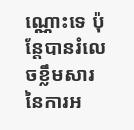ណ្ណោះទេ ប៉ុន្តែបានរំលេចខ្លឹមសារ នៃការអ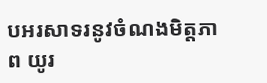បអរសាទរនូវចំណងមិត្តភាព យូរ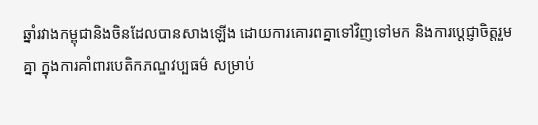ឆ្នាំរវាងកម្ពុជានិងចិនដែលបានសាងឡើង ដោយការគោរពគ្នាទៅវិញទៅមក និងការប្តេជ្ញាចិត្តរួមគ្នា ក្នុងការគាំពារបេតិកភណ្ឌវប្បធម៌ សម្រាប់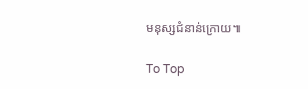មនុស្សជំនាន់ក្រោយ៕

To Top